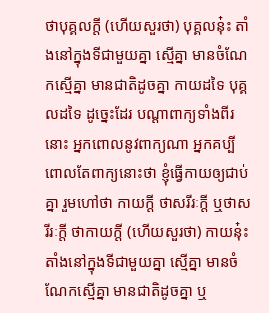ថាបុគ្គលក្តី (ហើយសួរថា) បុគ្គលនុ៎ះ តាំងនៅក្នុងទីជាមួយគ្នា ស្មើគ្នា មានចំណែកស្មើគ្នា មានជាតិដូចគ្នា កាយដទៃ បុគ្គលដទៃ ដូច្នេះដែរ បណ្តាពាក្យទាំងពីរនោះ អ្នកពោលនូវពាក្យណា អ្នកគប្បីពោលតែពាក្យនោះថា ខ្ញុំធ្វើកាយឲ្យជាប់គ្នា រួមហៅថា កាយក្តី ថាសរីរៈក្តី ឬថាសរីរៈក្តី ថាកាយក្តី (ហើយសួរថា) កាយនុ៎ះ តាំងនៅក្នុងទីជាមួយគ្នា ស្មើគ្នា មានចំណែកស្មើគ្នា មានជាតិដូចគ្នា ឬ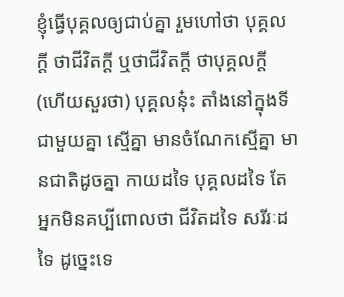ខ្ញុំធ្វើបុគ្គលឲ្យជាប់គ្នា រួមហៅថា បុគ្គលក្តី ថាជីវិតក្តី ឬថាជីវិតក្តី ថាបុគ្គលក្តី (ហើយសួរថា) បុគ្គលនុ៎ះ តាំងនៅក្នុងទីជាមួយគ្នា ស្មើគ្នា មានចំណែកស្មើគ្នា មានជាតិដូចគ្នា កាយដទៃ បុគ្គលដទៃ តែអ្នកមិនគប្បីពោលថា ជីវិតដទៃ សរីរៈដទៃ ដូច្នេះទេ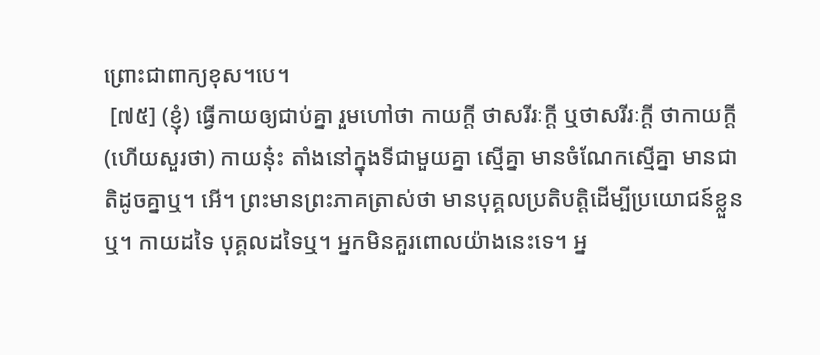ព្រោះជាពាក្យខុស។បេ។
 [៧៥] (ខ្ញុំ) ធ្វើកាយឲ្យជាប់គ្នា រួមហៅថា កាយក្តី ថាសរីរៈក្តី ឬថាសរីរៈក្តី ថាកាយក្តី (ហើយសួរថា) កាយនុ៎ះ តាំងនៅក្នុងទីជាមួយគ្នា ស្មើគ្នា មានចំណែកស្មើគ្នា មានជាតិដូចគ្នាឬ។ អើ។ ព្រះមានព្រះភាគត្រាស់ថា មានបុគ្គលប្រតិបត្តិដើម្បីប្រយោជន៍ខ្លួនឬ។ កាយដទៃ បុគ្គលដទៃឬ។ អ្នកមិនគួរពោលយ៉ាងនេះទេ។ អ្ន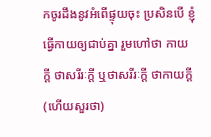កចូរដឹងនូវអំពើផ្ទុយចុះ ប្រសិនបើ ខ្ញុំធ្វើកាយឲ្យជាប់គ្នា រួមហៅថា កាយក្តី ថាសរីរៈក្តី ឬថាសរីរៈក្តី ថាកាយក្តី (ហើយសួរថា)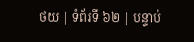ថយ | ទំព័រទី ៦២ | បន្ទាប់